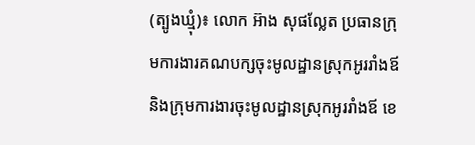(ត្បូងឃ្មុំ)៖ លោក អ៊ាង សុផល្លែត ប្រធានក្រុមការងារគណបក្សចុះមូលដ្ឋានស្រុកអូររាំងឪ និងក្រុមការងារចុះមូលដ្ឋានស្រុកអូររាំងឪ ខេ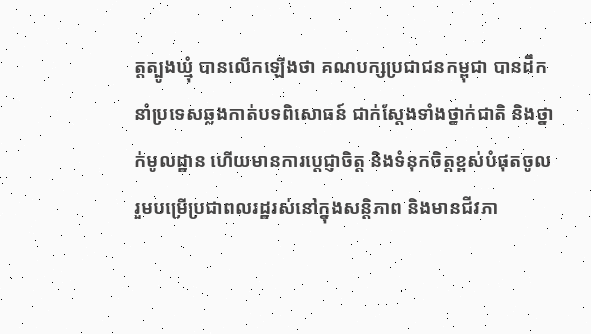ត្តត្បូងឃ្មុំ បានលើកឡើងថា គណបក្សប្រជាជនកម្ពុជា បានដឹកនាំប្រទេសឆ្លងកាត់បទពិសោធន៍ ជាក់ស្តែងទាំងថ្នាក់ជាតិ និងថ្នាក់មូលដ្ឋាន ហើយមានការប្តេជ្ញាចិត្ត និងទំនុកចិត្តខ្ពស់បំផុតចូលរួមបម្រើប្រជាពលរដ្ឋរស់នៅក្នុងសន្តិភាព និងមានជីវភា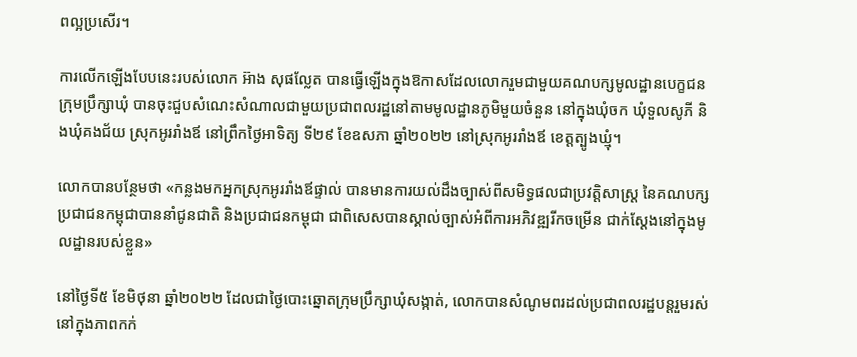ពល្អប្រសើរ។

ការលើកឡើងបែបនេះរបស់លោក អ៊ាង សុផល្លែត បានធ្វើឡើងក្នុងឱកាសដែលលោករួមជាមួយគណបក្សមូលដ្ឋានបេក្ខជនក្រុមប្រឹក្សាឃុំ បានចុះជួបសំណេះសំណាលជាមួយប្រជាពលរដ្ឋនៅតាមមូលដ្ឋានភូមិមួយចំនួន នៅក្នុងឃុំចក ឃុំទួលសូភី និងឃុំគងជ័យ ស្រុកអូររាំងឪ នៅព្រឹកថ្ងៃអាទិត្យ ទី២៩ ខែឧសភា ឆ្នាំ២០២២ នៅស្រុកអូររាំងឪ ខេត្តត្បូងឃ្មុំ។

លោកបានបន្ថែមថា «កន្លងមកអ្នកស្រុកអូររាំងឪផ្ទាល់ បានមានការយល់ដឹងច្បាស់ពីសមិទ្ធផលជាប្រវត្តិសាស្រ្ត នៃគណបក្សប្រជាជនកម្ពុជាបាននាំជូនជាតិ និងប្រជាជនកម្ពុជា ជាពិសេសបានស្គាល់ច្បាស់អំពីការអភិវឌ្ឍរីកចម្រើន ជាក់ស្តែងនៅក្នុងមូលដ្ឋានរបស់ខ្លួន»

នៅថ្ងៃទី៥ ខែមិថុនា ឆ្នាំ២០២២ ដែលជាថ្ងៃបោះឆ្នោតក្រុមប្រឹក្សាឃុំសង្កាត់, លោកបានសំណូមពរដល់ប្រជាពលរដ្ឋបន្តរួមរស់នៅក្នុងភាពកក់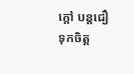ក្តៅ បន្តជឿទុកចិត្ត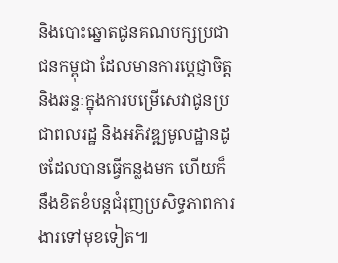និងបោះឆ្នោតជូនគណបក្សប្រជាជនកម្ពុជា ដែលមានការប្តេជ្ញាចិត្ត និងឆន្ទៈក្នុងការបម្រើសេវាជូនប្រជាពលរដ្ឋ និងអភិវឌ្ឍមូលដ្ឋានដូចដែលបានធ្វើកន្លងមក ហើយក៏នឹងខិតខំបន្តជំរុញប្រសិទ្ធភាពការងារទៅមុខទៀត៕